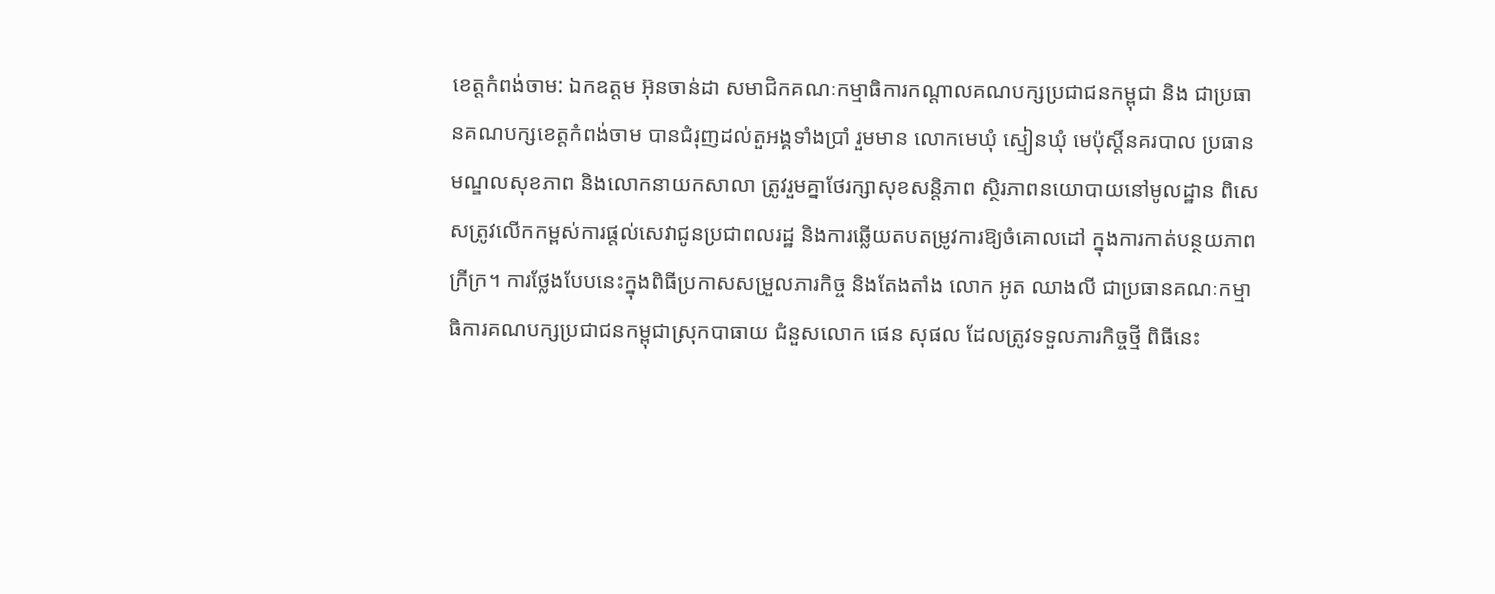ខេត្តកំពង់ចាម: ឯកឧត្តម អ៊ុនចាន់ដា សមាជិកគណៈកម្មាធិការកណ្តាលគណបក្សប្រជាជនកម្ពុជា និង ជាប្រធានគណបក្សខេត្តកំពង់ចាម បានជំរុញដល់តួអង្គទាំងប្រាំ រួមមាន លោកមេឃុំ ស្មៀនឃុំ មេប៉ុស្តិ៍នគរបាល ប្រធាន មណ្ឌលសុខភាព និងលោកនាយកសាលា ត្រូវរួមគ្នាថែរក្សាសុខសន្តិភាព ស្ថិរភាពនយោបាយនៅមូលដ្ឋាន ពិសេសត្រូវលើកកម្ពស់ការផ្តល់សេវាជូនប្រជាពលរដ្ឋ និងការឆ្លើយតបតម្រូវការឱ្យចំគោលដៅ ក្នុងការកាត់បន្ថយភាពក្រីក្រ។ ការថ្លែងបែបនេះក្នុងពិធីប្រកាសសម្រួលភារកិច្ច និងតែងតាំង លោក អូត ឈាងលី ជាប្រធានគណៈកម្មាធិការគណបក្សប្រជាជនកម្ពុជាស្រុកបាធាយ ជំនួសលោក ផេន សុផល ដែលត្រូវទទួលភារកិច្ចថ្មី ពិធីនេះ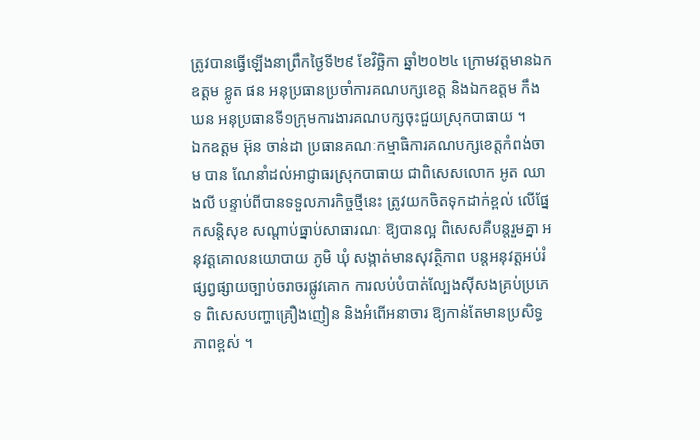ត្រូវបានធ្វើឡើងនាព្រឹកថ្ងៃទី២៩ ខែវិច្ឆិកា ឆ្នាំ២០២៤ ក្រោមវត្តមានឯកឧត្តម ខ្លូត ផន អនុប្រធានប្រចាំការគណបក្សខេត្ត និងឯកឧត្តម កឹង ឃន អនុប្រធានទី១ក្រុមការងារគណបក្សចុះជួយស្រុកបាធាយ ។
ឯកឧត្តម អ៊ុន ចាន់ដា ប្រធានគណៈកម្មាធិការគណបក្សខេត្តកំពង់ចាម បាន ណែនាំដល់អាជ្ញាធរស្រុកបាធាយ ជាពិសេសលោក អូត ឈាងលី បន្ទាប់ពីបានទទួលភារកិច្ចថ្មីនេះ ត្រូវយកចិតទុកដាក់ខ្ពល់ លើផ្នែកសន្តិសុខ សណ្តាប់ធ្នាប់សាធារណៈ ឱ្យបានល្អ ពិសេសគឺបន្តរួមគ្នា អនុវត្តគោលនយោបាយ ភូមិ ឃុំ សង្កាត់មានសុវត្ថិភាព បន្តអនុវត្តអប់រំផ្សព្វផ្សាយច្បាប់ចរាចរផ្លូវគោក ការលប់បំបាត់ល្បែងស៊ីសងគ្រប់ប្រភេទ ពិសេសបញ្ហាគ្រឿងញៀន និងអំពើអនាចារ ឱ្យកាន់តែមានប្រសិទ្ធភាពខ្ពស់ ។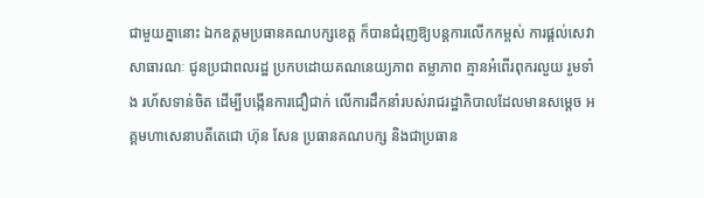ជាមួយគ្នានោះ ឯកឧត្តមប្រធានគណបក្សខេត្ត ក៏បានជំរុញឱ្យបន្តការលើកកម្ពស់ ការផ្តល់សេវា សាធារណៈ ជូនប្រជាពលរដ្ឋ ប្រកបដោយគណនេយ្យភាព តម្លាភាព គ្មានអំពើរពុករលួយ រួមទាំង រហ័សទាន់ចិត ដើម្បីបង្កើនការជឿជាក់ លើការដឹកនាំរបស់រាជរដ្ឋាភិបាលដែលមានសម្តេច អគ្គមហាសេនាបតីតេជោ ហ៊ុន សែន ប្រធានគណបក្ស និងជាប្រធាន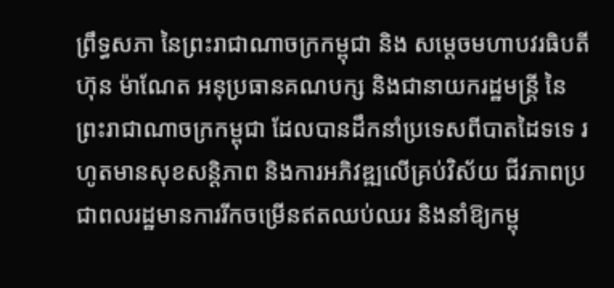ព្រឹទ្ធសភា នៃព្រះរាជាណាចក្រកម្ពុជា និង សម្តេចមហាបវរធិបតី ហ៊ុន ម៉ាណែត អនុប្រធានគណបក្ស និងជានាយករដ្ឋមន្ត្រី នៃព្រះរាជាណាចក្រកម្ពុជា ដែលបានដឹកនាំប្រទេសពីបាតដៃទទេ រហូតមានសុខសន្តិភាព និងការអភិវឌ្ឍលើគ្រប់វិស័យ ជីវភាពប្រជាពលរដ្ឋមានការរីកចម្រើនឥតឈប់ឈរ និងនាំឱ្យកម្ពុ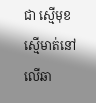ជា ស្មើមុខស្មើមាត់នៅលើឆា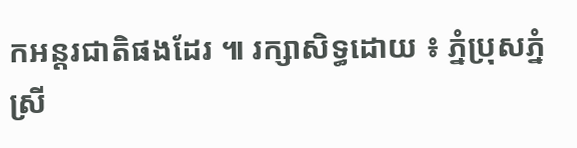កអន្តរជាតិផងដែរ ៕ រក្សាសិទ្ធដោយ ៖ ភ្នំប្រុសភ្នំស្រី